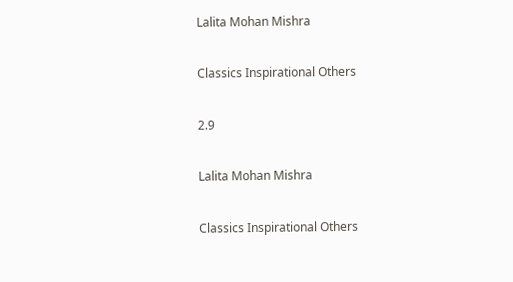Lalita Mohan Mishra

Classics Inspirational Others

2.9

Lalita Mohan Mishra

Classics Inspirational Others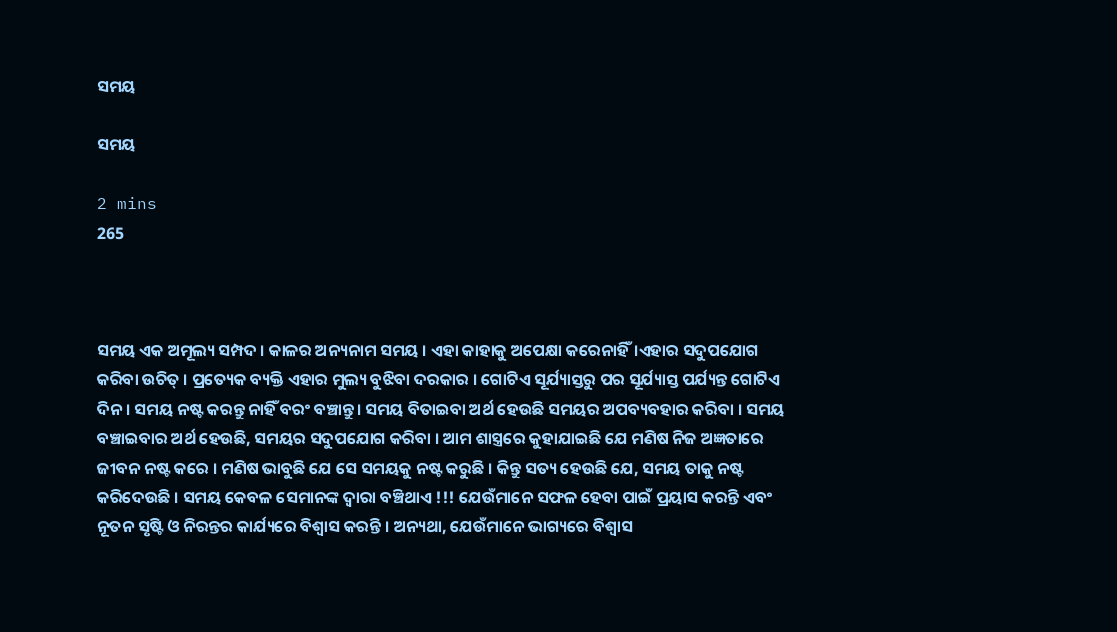ସମୟ

ସମୟ

2 mins
265



ସମ‌ୟ ଏକ ଅମୂଲ୍ୟ ସ‌ମ୍ପଦ । କାଳର ଅନ୍ୟନାମ ସମୟ । ଏହା କାହାକୁ ଅପେକ୍ଷା କରେନାହିଁ।ଏହାର ସଦୁପଯୋଗ କରିବା ଉଚିତ୍ । ପ୍ରତ୍ୟେକ ବ୍ୟକ୍ତି ଏହାର ମୁଲ୍ୟ ବୁଝିବା ଦରକାର । ଗୋଟିଏ ସୂର୍ଯ୍ୟାସ୍ତରୁ ପର ସୂର୍ଯ୍ୟାସ୍ତ ପର୍ଯ୍ୟନ୍ତ ଗୋଟିଏ ଦିନ । ସମୟ ନଷ୍ଟ କରନ୍ତୁ ନାହିଁ ବରଂ ବଞ୍ଚାନ୍ତୁ। ସମୟ ବିତାଇବା ଅର୍ଥ ହେଉଛି ସମୟର ଅପବ୍ୟବହାର କରିବା । ସମୟ ବଞ୍ଚାଇବାର ଅର୍ଥ ହେଉଛି, ସମୟର ସଦୁପଯୋଗ କରିବା । ଆମ ଶାସ୍ତ୍ରରେ କୁହାଯାଇଛି ଯେ ମଣିଷ ନିଜ ଅଜ୍ଞତାରେ ଜୀବନ ନଷ୍ଟ କରେ । ମଣିଷ ଭାବୁଛି ଯେ ସେ ସମୟକୁ ନଷ୍ଟ କରୁଛି । କିନ୍ତୁ ସତ୍ୟ ହେଉଛି ଯେ, ସମୟ ତାକୁ ନଷ୍ଟ କରିଦେଉଛି । ସମୟ କେବଳ ସେମାନଙ୍କ ଦ୍ୱାରା ବଞ୍ଚିଥାଏ !!! ଯେଉଁମାନେ ସଫଳ ହେବା ପାଇଁ ପ୍ରୟାସ କରନ୍ତି ଏବଂ ନୂତନ ସୃଷ୍ଟି ଓ ନିରନ୍ତର କାର୍ଯ୍ୟରେ ବିଶ୍ୱାସ କରନ୍ତି । ଅନ୍ୟଥା, ଯେଉଁମାନେ ଭାଗ୍ୟରେ ବିଶ୍ବାସ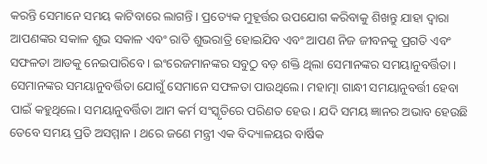କରନ୍ତି ସେମାନେ ସମୟ କାଟିବାରେ ଲାଗନ୍ତି । ପ୍ରତ୍ୟେକ ମୁହୂର୍ତ୍ତର ଉପଯୋଗ କରିବାକୁ ଶିଖନ୍ତୁ ଯାହା ଦ୍ବାରା ଆପଣଙ୍କର ସକାଳ ଶୁଭ ସକାଳ ଏବଂ ରାତି ଶୁଭରାତ୍ରି ହୋଇଯିବ ଏବଂ ଆପଣ ନିଜ ଜୀବନକୁ ପ୍ରଗତି ଏବଂ ସଫଳତା ଆଡକୁ ନେଇପାରିବେ । ଇଂରେଜମାନଙ୍କର ସବୁଠୁ ବଡ଼ ଶକ୍ତି ଥିଲା ସେମାନଙ୍କର ସମୟାନୁବର୍ତ୍ତିତା । ସେମାନଙ୍କର ସମୟାନୁବର୍ତ୍ତିତା‌ ଯୋଗୁଁ ସେମାନେ ସଫଳତା ପାଉଥିଲେ। ମହାତ୍ମା ଗାନ୍ଧୀ ସମୟାନୁବର୍ତ୍ତୀ ହେବା ପାଇଁ କହୁଥିଲେ। ସମୟାନୁବର୍ତ୍ତିତା ଆମ କର୍ମ ସଂସ୍କୃତିରେ ପରିଣତ ହେଉ । ଯଦି ସମୟ ଜ୍ଞାନର ଅଭାବ ହେଉଛି ତେବେ ସମୟ ପ୍ରତି ଅସମ୍ମାନ । ଥରେ ଜଣେ ମନ୍ତ୍ରୀ ଏକ ବିଦ୍ୟାଳୟର ବାର୍ଷିକ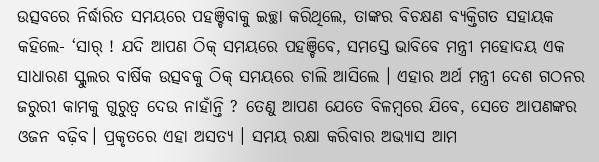ଉତ୍ସବରେ ନିର୍ଦ୍ଧାରିତ ସମୟରେ ପହଞ୍ଚିବାକୁ ଇଚ୍ଛା କରିଥିଲେ, ତାଙ୍କର ବିଚକ୍ଷଣ ବ୍ୟକ୍ତିଗତ ସହାୟକ କହିଲେ- ‘ସାର୍ ! ଯଦି ଆପଣ ଠିକ୍ ସମୟରେ ପହଞ୍ଚିବେ, ସମସ୍ତେ ଭାବିବେ ମନ୍ତ୍ରୀ ମହୋଦୟ ଏକ ସାଧାରଣ ସ୍କୁଲର ବାର୍ଷିକ ଉତ୍ସବକୁ ଠିକ୍ ସମୟରେ ଚାଲି ଆସିଲେ । ଏହାର ଅର୍ଥ ମନ୍ତ୍ରୀ ଦେଶ ଗଠନର ଜରୁରୀ କାମକୁ ଗୁରୁତ୍ବ ଦେଉ ନାହାଁନ୍ତି ? ତେଣୁ ଆପଣ ଯେତେ ବିଳମ୍ବରେ ଯିବେ, ସେତେ ଆପଣଙ୍କର ଓଜନ ବଢ଼ିବ। ପ୍ରକୃତରେ ଏହା ଅସତ୍ୟ । ସମୟ ରକ୍ଷା କରିବାର ଅଭ୍ୟାସ ଆମ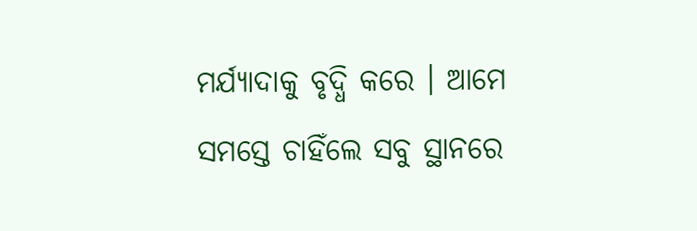ମର୍ଯ୍ୟାଦାକୁ ବୃଦ୍ଧି କରେ । ଆମେ ସମସ୍ତେ ଚାହିଁଲେ ସବୁ ସ୍ଥାନରେ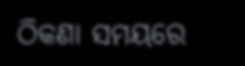ଠିକଣା ସମୟରେ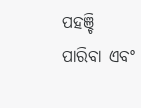ପହଞ୍ଚି ପାରିବା ଏବଂ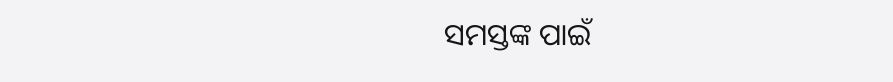ସମସ୍ତଙ୍କ ପାଇଁ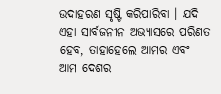ଉଦାହରଣ ସୃଷ୍ଟି କରିପାରିବା । ଯଦି ଏହା ସାର୍ବଜନୀନ ଅଭ୍ୟାସରେ ପରିଣତ ହେବ, ତାହାହେଲେ ଆମର ଏବଂ ଆମ ଦେଶର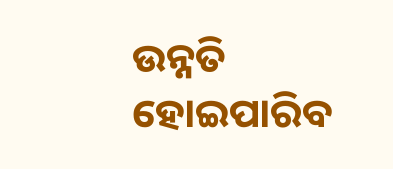ଉନ୍ନତି ହୋଇପାରିବ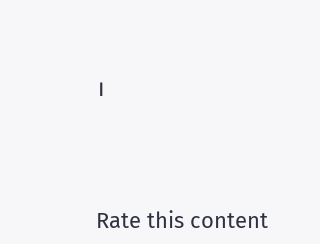।




Rate this content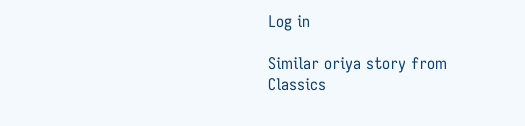Log in

Similar oriya story from Classics